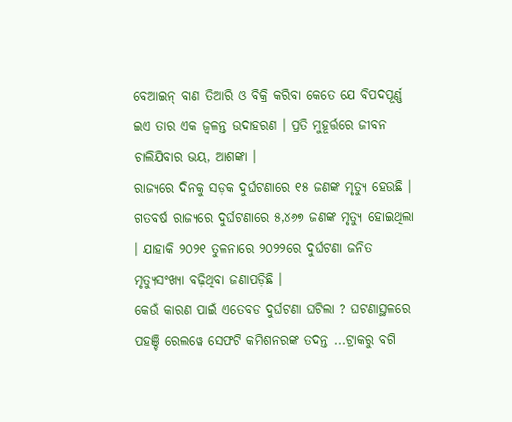ବେଆଇନ୍ ବାଣ ତିଆରି ଓ ବିକ୍ରି କରିବା କେତେ ଯେ ବିପଦପୂର୍ଣ୍ଣ ଇଏ ତାର ଏକ ଜ୍ୱଳନ୍ତ ଉଦାହରଣ । ପ୍ରତି ମୁହୂର୍ତ୍ତରେ ଜୀବନ ଚାଲିଯିବାର ଭୟ, ଆଶଙ୍କା ।
ରାଜ୍ୟରେ ଦିନକୁ ସଡ଼କ ଦୁର୍ଘଟଣାରେ ୧୫ ଜଣଙ୍କ ମୃତ୍ୟୁ ହେଉଛି । ଗତବର୍ଷ ରାଜ୍ୟରେ ଦୁର୍ଘଟଣାରେ ୫,୪୬୭ ଜଣଙ୍କ ମୃତ୍ୟୁ ହୋଇଥିଲା । ଯାହାକି ୨୦୨୧ ତୁଳନାରେ ୨୦୨୨ରେ ଦୁର୍ଘଟଣା ଜନିତ ମୃତ୍ୟୁସଂଖ୍ୟା ବଢ଼ିଥିବା ଜଣାପଡ଼ିଛି ।
କେଉଁ କାରଣ ପାଇଁ ଏତେବଡ ଦୁର୍ଘଟଣା ଘଟିଲା ? ଘଟଣାସ୍ଥଳରେ ପହଞ୍ଚି ରେଲୱେ ସେଫଟି କମିଶନରଙ୍କ ତଦନ୍ତ ...ଟ୍ରାକରୁ ବଗି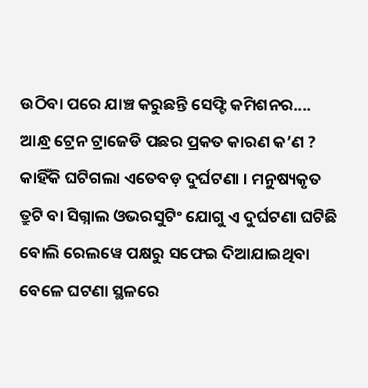ଉଠିବା ପରେ ଯାଞ୍ଚ କରୁଛନ୍ତି ସେଫ୍ଟି କମିଶନର....
ଆନ୍ଧ୍ର ଟ୍ରେନ ଟ୍ରାଜେଡି ପଛର ପ୍ରକତ କାରଣ କ’ଣ ? କାହିଁକି ଘଟିଗଲା ଏତେବଡ଼ ଦୁର୍ଘଟଣା । ମନୁଷ୍ୟକୃତ ତ୍ରୁଟି ବା ସିଗ୍ନାଲ ଓଭରସୁଟିଂ ଯୋଗୁ ଏ ଦୁର୍ଘଟଣା ଘଟିଛି ବୋଲି ରେଲୱେ ପକ୍ଷରୁ ସଫେଇ ଦିଆଯାଇଥିବା ବେଳେ ଘଟଣା ସ୍ଥଳରେ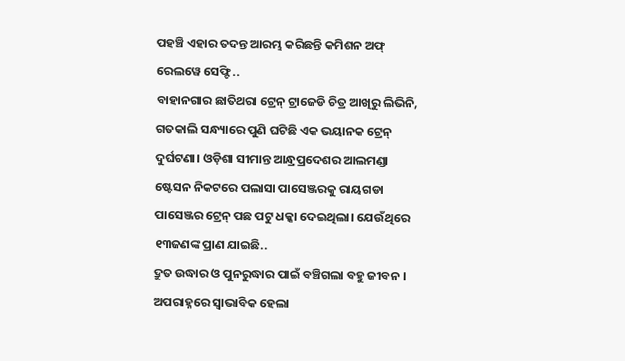ପହଞ୍ଚି ଏହାର ତଦନ୍ତ ଆରମ୍ଭ କରିଛନ୍ତି କମିଶନ ଅଫ୍ ରେଲୱେ ସେଫ୍ଟି ..
ବାହାନଗାର ଛାତିଥରା ଟ୍ରେନ୍ ଟ୍ରାଜେଡି ଚିତ୍ର ଆଖିରୁ ଲିଭିନି, ଗତକାଲି ସନ୍ଧ୍ୟାରେ ପୁଣି ଘଟିଛି ଏକ ଭୟାନକ ଟ୍ରେନ୍ ଦୁର୍ଘଟଣା। ଓଡ଼ିଶା ସୀମାନ୍ତ ଆନ୍ଧ୍ରପ୍ରଦେଶର ଆଲମଣ୍ଡା ଷ୍ଟେସନ ନିକଟରେ ପଲାସା ପାସେଞ୍ଜରକୁ ରାୟଗଡା ପାସେଞ୍ଜର ଟ୍ରେନ୍ ପଛ ପଟୁ ଧକ୍କା ଦେଇଥିଲା। ଯେଉଁଥିରେ ୧୩ଜଣଙ୍କ ପ୍ରାଣ ଯାଇଛି..
ଦ୍ରୁତ ଉଦ୍ଧାର ଓ ପୁନରୁଦ୍ଧାର ପାଇଁ ବଞ୍ଚିଗଲା ବହୁ ଜୀବନ । ଅପରାହ୍ନରେ ସ୍ବାଭାବିକ ହେଲା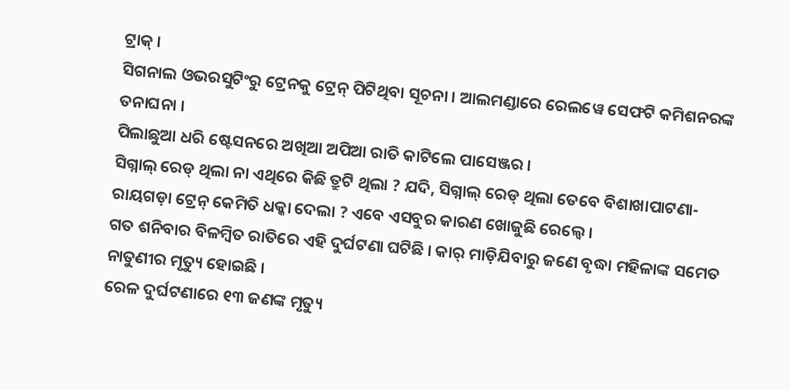ଟ୍ରାକ୍ ।
ସିଗନାଲ ଓଭରସୁଟିଂରୁ ଟ୍ରେନକୁ ଟ୍ରେନ୍ ପିଟିଥିବା ସୂଚନା । ଆଲମଣ୍ଡାରେ ରେଲୱେ ସେଫଟି କମିଶନରଙ୍କ ତନାଘନା ।
ପିଲାଛୁଆ ଧରି ଷ୍ଟେସନରେ ଅଖିଆ ଅପିଆ ରାତି କାଟିଲେ ପାସେଞ୍ଜର ।
ସିଗ୍ନାଲ୍ ରେଡ୍ ଥିଲା ନା ଏଥିରେ କିଛି ତ୍ରୁଟି ଥିଲା ? ଯଦି, ସିଗ୍ନାଲ୍ ରେଡ୍ ଥିଲା ତେବେ ବିଶାଖାପାଟଣା-ରାୟଗଡ଼ା ଟ୍ରେନ୍ କେମିତି ଧକ୍କା ଦେଲା ? ଏବେ ଏସବୁର କାରଣ ଖୋଜୁଛି ରେଲ୍ୱେ ।
ଗତ ଶନିବାର ବିଳମ୍ବିତ ରାତିରେ ଏହି ଦୁର୍ଘଟଣା ଘଟିଛି । କାର୍ ମାଡ଼ିଯିବାରୁ ଜଣେ ବୃଦ୍ଧା ମହିଳାଙ୍କ ସମେତ ନାତୁଣୀର ମୃତ୍ୟୁ ହୋଇଛି ।
ରେଳ ଦୁର୍ଘଟଣାରେ ୧୩ ଜଣଙ୍କ ମୃତ୍ୟୁ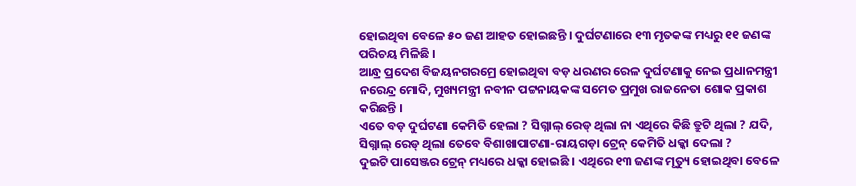ହୋଇଥିବା ବେଳେ ୫୦ ଜଣ ଆହତ ହୋଇଛନ୍ତି । ଦୁର୍ଘଟଣାରେ ୧୩ ମୃତକଙ୍କ ମଧ୍ୟରୁ ୧୧ ଜଣଙ୍କ ପରିଚୟ ମିଳିଛି ।
ଆନ୍ଧ୍ର ପ୍ରଦେଶ ବିଜୟନଗରମ୍ରେ ହୋଇଥିବା ବଡ଼ ଧରଣର ରେଳ ଦୁର୍ଘଟଣାକୁ ନେଇ ପ୍ରଧାନମନ୍ତ୍ରୀ ନରେନ୍ଦ୍ର ମୋଦି, ମୁଖ୍ୟମନ୍ତ୍ରୀ ନବୀନ ପଟ୍ଟନାୟକଙ୍କ ସମେତ ପ୍ରମୁଖ ରାଜନେତା ଶୋକ ପ୍ରକାଶ କରିଛନ୍ତି ।
ଏତେ ବଡ଼ ଦୁର୍ଘଟଣା କେମିତି ହେଲା ? ସିଗ୍ନାଲ୍ ରେଡ୍ ଥିଲା ନା ଏଥିରେ କିଛି ତ୍ରୁଟି ଥିଲା ? ଯଦି, ସିଗ୍ନାଲ୍ ରେଡ୍ ଥିଲା ତେବେ ବିଶାଖାପାଟଣା-ରାୟଗଡ଼ା ଟ୍ରେନ୍ କେମିତି ଧକ୍କା ଦେଲା ?
ଦୁଇଟି ପାସେଞ୍ଜର ଟ୍ରେନ୍ ମଧ୍ୟରେ ଧକ୍କା ହୋଇଛି । ଏଥିରେ ୧୩ ଜଣଙ୍କ ମୃତ୍ୟୁ ହୋଇଥିବା ବେଳେ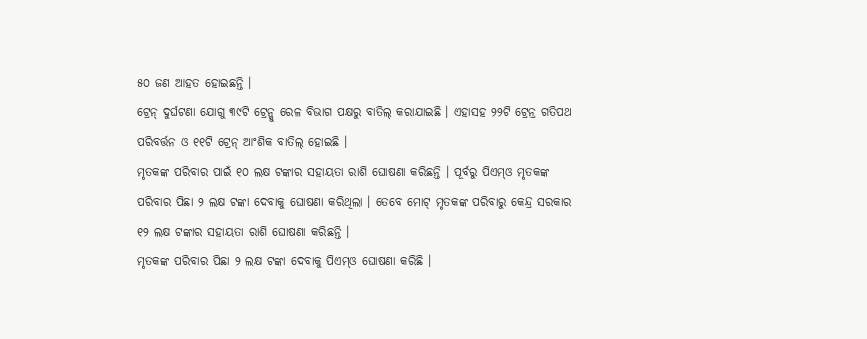୫୦ ଜଣ ଆହତ ହୋଇଛନ୍ତି ।
ଟ୍ରେନ୍ ଦୁର୍ଘଟଣା ଯୋଗୁ ୩୯ଟି ଟ୍ରେନ୍କୁ ରେଳ ବିଭାଗ ପକ୍ଷରୁ ବାତିଲ୍ କରାଯାଇଛି । ଏହାସହ ୨୨ଟି ଟ୍ରେନ୍ର ଗତିପଥ ପରିବର୍ତ୍ତନ ଓ ୧୧ଟି ଟ୍ରେନ୍ ଆଂଶିକ ବାତିଲ୍ ହୋଇଛି ।
ମୃତକଙ୍କ ପରିବାର ପାଇଁ ୧୦ ଲକ୍ଷ ଟଙ୍କାର ସହାୟତା ରାଶି ଘୋଷଣା କରିଛନ୍ତି । ପୂର୍ବରୁ ପିଏମ୍ଓ ମୃତକଙ୍କ ପରିବାର ପିଛା ୨ ଲକ୍ଷ ଟଙ୍କା ଦେବାକୁ ଘୋଷଣା କରିଥିଲା । ତେବେ ମୋଟ୍ ମୃତକଙ୍କ ପରିବାରୁ କେନ୍ଦ୍ର ସରକାର ୧୨ ଲକ୍ଷ ଟଙ୍କାର ସହାୟତା ରାଶି ଘୋଷଣା କରିଛନ୍ତି ।
ମୃତକଙ୍କ ପରିବାର ପିଛା ୨ ଲକ୍ଷ ଟଙ୍କା ଦେବାକୁ ପିଏମ୍ଓ ଘୋଷଣା କରିଛି ।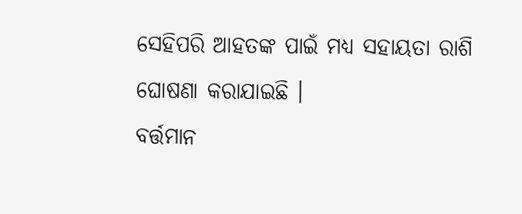ସେହିପରି ଆହତଙ୍କ ପାଇଁ ମଧ୍ୟ ସହାୟତା ରାଶି ଘୋଷଣା କରାଯାଇଛି ।
ବର୍ତ୍ତମାନ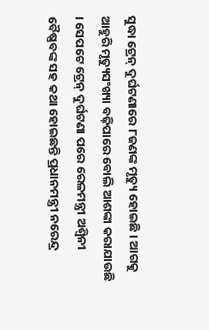ସୁଦ୍ଧା ଟ୍ରେନ୍ ଦୁର୍ଘଟଣାରେ ୮ଜଣଙ୍କ ମୃତ୍ୟୁ ହୋଇଛି । ଆଗକୁ ଆହୁରି ମୃତ୍ୟୁସଂଖ୍ୟା ବଢ଼ିପାରେ ବୋଲି ଆଶଙ୍କା କରାଯାଉଛି । ସେପଟେ ଟ୍ରେନ୍ ଦୁର୍ଘଟଣା ପରେ ରେଳମନ୍ତ୍ରୀ ଅଶ୍ୱିନୀ ବୈଷ୍ଣବଙ୍କ ସହ କଥା ହୋଇଛନ୍ତି ପ୍ରଧାନମନ୍ତ୍ରୀ ନରେନ୍ଦ୍ର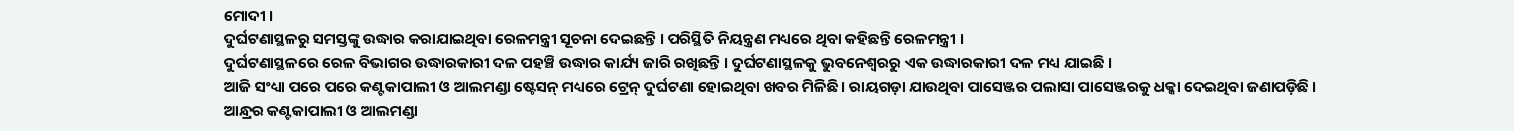ମୋଦୀ ।
ଦୁର୍ଘଟଣାସ୍ଥଳରୁ ସମସ୍ତଙ୍କୁ ଉଦ୍ଧାର କରାଯାଇଥିବା ରେଳମନ୍ତ୍ରୀ ସୂଚନା ଦେଇଛନ୍ତି । ପରିସ୍ଥିତି ନିୟନ୍ତ୍ରଣ ମଧ୍ୟରେ ଥିବା କହିଛନ୍ତି ରେଳମନ୍ତ୍ରୀ ।
ଦୁର୍ଘଟଣାସ୍ଥଳରେ ରେଳ ବିଭାଗର ଉଦ୍ଧାରକାରୀ ଦଳ ପହଞ୍ଚି ଉଦ୍ଧାର କାର୍ଯ୍ୟ ଜାରି ରଖିଛନ୍ତି । ଦୁର୍ଘଟଣାସ୍ଥଳକୁ ଭୁବନେଶ୍ୱରରୁ ଏକ ଉଦ୍ଧାରକାରୀ ଦଳ ମଧ୍ୟ ଯାଇଛି ।
ଆଜି ସଂଧ୍ୟା ପରେ ପରେ କଣ୍ଟକାପାଲୀ ଓ ଆଲମଣ୍ଡା ଷ୍ଟେସନ୍ ମଧ୍ୟରେ ଟ୍ରେନ୍ ଦୁର୍ଘଟଣା ହୋଇଥିବା ଖବର ମିଳିଛି । ରାୟଗଡ଼ା ଯାଉଥିବା ପାସେଞ୍ଜର ପଲାସା ପାସେଞ୍ଜରକୁ ଧକ୍କା ଦେଇଥିବା ଜଣାପଡ଼ିଛି ।
ଆନ୍ଧ୍ରର କଣ୍ଟକାପାଲୀ ଓ ଆଲମଣ୍ଡା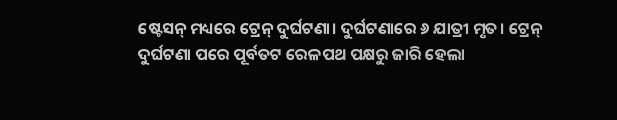ଷ୍ଟେସନ୍ ମଧ୍ୟରେ ଟ୍ରେନ୍ ଦୁର୍ଘଟଣା। ଦୁର୍ଘଟଣାରେ ୬ ଯାତ୍ରୀ ମୃତ। ଟ୍ରେନ୍ ଦୁର୍ଘଟଣା ପରେ ପୂର୍ବତଟ ରେଳପଥ ପକ୍ଷରୁ ଜାରି ହେଲା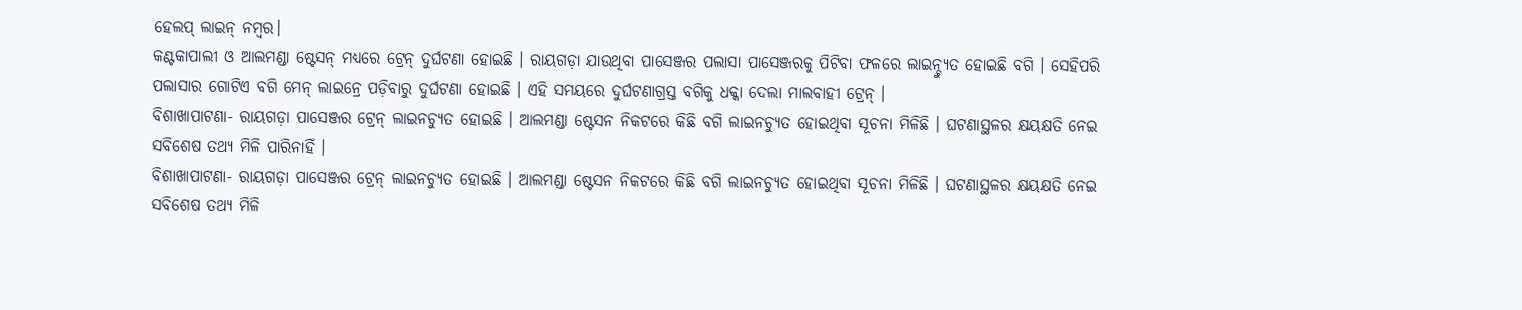ହେଲପ୍ ଲାଇନ୍ ନମ୍ବର।
କଣ୍ଟକାପାଲୀ ଓ ଆଲମଣ୍ଡା ଷ୍ଟେସନ୍ ମଧ୍ୟରେ ଟ୍ରେନ୍ ଦୁର୍ଘଟଣା ହୋଇଛି । ରାୟଗଡ଼ା ଯାଉଥିବା ପାସେଞ୍ଜର ପଲାସା ପାସେଞ୍ଜରକୁ ପିଟିବା ଫଳରେ ଲାଇନ୍ଚ୍ୟୁତ ହୋଇଛି ବଗି । ସେହିପରି ପଲାସାର ଗୋଟିଏ ବଗି ମେନ୍ ଲାଇନ୍ରେ ପଡ଼ିବାରୁ ଦୁର୍ଘଟଣା ହୋଇଛି । ଏହି ସମୟରେ ଦୁର୍ଘଟଣାଗ୍ରସ୍ତ ବଗିକୁ ଧକ୍କା ଦେଲା ମାଲବାହୀ ଟ୍ରେନ୍ ।
ବିଶାଖାପାଟଣା- ରାୟଗଡ଼ା ପାସେଞ୍ଜର ଟ୍ରେନ୍ ଲାଇନଚ୍ୟୁତ ହୋଇଛି । ଆଲମଣ୍ଡା ଷ୍ଟେସନ ନିକଟରେ କିଛି ବଗି ଲାଇନଚ୍ୟୁତ ହୋଇଥିବା ସୂଚନା ମିଳିଛି । ଘଟଣାସ୍ଥଳର କ୍ଷୟକ୍ଷତି ନେଇ ସବିଶେଷ ତଥ୍ୟ ମିଳି ପାରିନାହିଁ ।
ବିଶାଖାପାଟଣା- ରାୟଗଡ଼ା ପାସେଞ୍ଜର ଟ୍ରେନ୍ ଲାଇନଚ୍ୟୁତ ହୋଇଛି । ଆଲମଣ୍ଡା ଷ୍ଟେସନ ନିକଟରେ କିଛି ବଗି ଲାଇନଚ୍ୟୁତ ହୋଇଥିବା ସୂଚନା ମିଳିଛି । ଘଟଣାସ୍ଥଳର କ୍ଷୟକ୍ଷତି ନେଇ ସବିଶେଷ ତଥ୍ୟ ମିଳି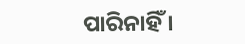ପାରିନାହିଁ ।